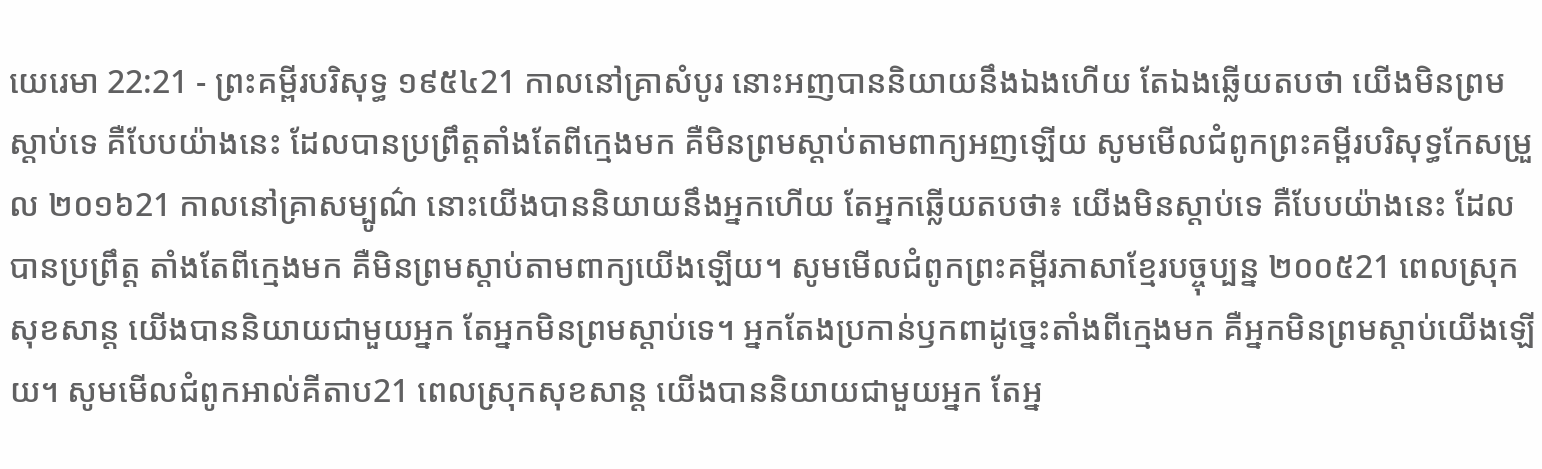យេរេមា 22:21 - ព្រះគម្ពីរបរិសុទ្ធ ១៩៥៤21 កាលនៅគ្រាសំបូរ នោះអញបាននិយាយនឹងឯងហើយ តែឯងឆ្លើយតបថា យើងមិនព្រមស្តាប់ទេ គឺបែបយ៉ាងនេះ ដែលបានប្រព្រឹត្តតាំងតែពីក្មេងមក គឺមិនព្រមស្តាប់តាមពាក្យអញឡើយ សូមមើលជំពូកព្រះគម្ពីរបរិសុទ្ធកែសម្រួល ២០១៦21 កាលនៅគ្រាសម្បូណ៌ នោះយើងបាននិយាយនឹងអ្នកហើយ តែអ្នកឆ្លើយតបថា៖ យើងមិនស្តាប់ទេ គឺបែបយ៉ាងនេះ ដែលបានប្រព្រឹត្ត តាំងតែពីក្មេងមក គឺមិនព្រមស្តាប់តាមពាក្យយើងឡើយ។ សូមមើលជំពូកព្រះគម្ពីរភាសាខ្មែរបច្ចុប្បន្ន ២០០៥21 ពេលស្រុកសុខសាន្ត យើងបាននិយាយជាមួយអ្នក តែអ្នកមិនព្រមស្ដាប់ទេ។ អ្នកតែងប្រកាន់ឫកពាដូច្នេះតាំងពីក្មេងមក គឺអ្នកមិនព្រមស្ដាប់យើងឡើយ។ សូមមើលជំពូកអាល់គីតាប21 ពេលស្រុកសុខសាន្ត យើងបាននិយាយជាមួយអ្នក តែអ្ន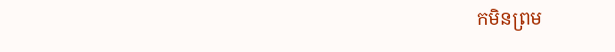កមិនព្រម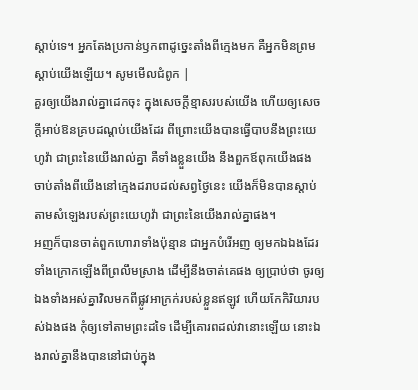ស្ដាប់ទេ។ អ្នកតែងប្រកាន់ឫកពាដូច្នេះតាំងពីក្មេងមក គឺអ្នកមិនព្រមស្ដាប់យើងឡើយ។ សូមមើលជំពូក |
គួរឲ្យយើងរាល់គ្នាដេកចុះ ក្នុងសេចក្ដីខ្មាសរបស់យើង ហើយឲ្យសេចក្ដីអាប់ឱនគ្របដណ្តប់យើងដែរ ពីព្រោះយើងបានធ្វើបាបនឹងព្រះយេហូវ៉ា ជាព្រះនៃយើងរាល់គ្នា គឺទាំងខ្លួនយើង នឹងពួកឪពុកយើងផង ចាប់តាំងពីយើងនៅក្មេងដរាបដល់សព្វថ្ងៃនេះ យើងក៏មិនបានស្តាប់តាមសំឡេងរបស់ព្រះយេហូវ៉ា ជាព្រះនៃយើងរាល់គ្នាផង។
អញក៏បានចាត់ពួកហោរាទាំងប៉ុន្មាន ជាអ្នកបំរើអញ ឲ្យមកឯឯងដែរ ទាំងក្រោកឡើងពីព្រលឹមស្រាង ដើម្បីនឹងចាត់គេផង ឲ្យប្រាប់ថា ចូរឲ្យឯងទាំងអស់គ្នាវិលមកពីផ្លូវអាក្រក់របស់ខ្លួនឥឡូវ ហើយកែកិរិយារបស់ឯងផង កុំឲ្យទៅតាមព្រះដទៃ ដើម្បីគោរពដល់វានោះឡើយ នោះឯងរាល់គ្នានឹងបាននៅជាប់ក្នុង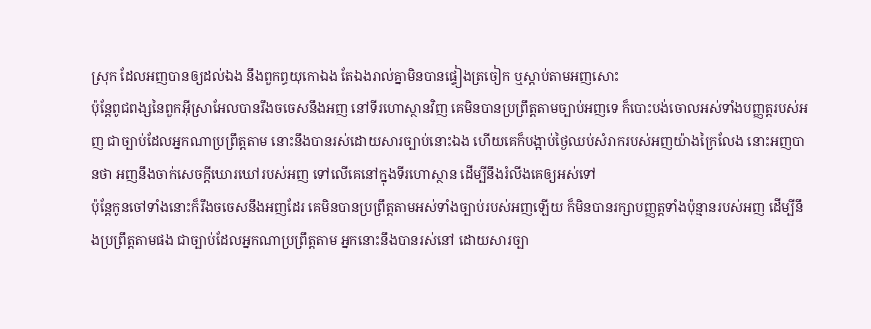ស្រុក ដែលអញបានឲ្យដល់ឯង នឹងពួកព្ធយុកោឯង តែឯងរាល់គ្នាមិនបានផ្ទៀងត្រចៀក ឬស្តាប់តាមអញសោះ
ប៉ុន្តែពូជពង្សនៃពួកអ៊ីស្រាអែលបានរឹងចចេសនឹងអញ នៅទីរហោស្ថានវិញ គេមិនបានប្រព្រឹត្តតាមច្បាប់អញទេ ក៏បោះបង់ចោលអស់ទាំងបញ្ញត្តរបស់អញ ជាច្បាប់ដែលអ្នកណាប្រព្រឹត្តតាម នោះនឹងបានរស់ដោយសារច្បាប់នោះឯង ហើយគេក៏បង្អាប់ថ្ងៃឈប់សំរាករបស់អញយ៉ាងក្រៃលែង នោះអញបានថា អញនឹងចាក់សេចក្ដីឃោរឃៅរបស់អញ ទៅលើគេនៅក្នុងទីរហោស្ថាន ដើម្បីនឹងរំលីងគេឲ្យអស់ទៅ
ប៉ុន្តែកូនចៅទាំងនោះក៏រឹងចចេសនឹងអញដែរ គេមិនបានប្រព្រឹត្តតាមអស់ទាំងច្បាប់របស់អញឡើយ ក៏មិនបានរក្សាបញ្ញត្តទាំងប៉ុន្មានរបស់អញ ដើម្បីនឹងប្រព្រឹត្តតាមផង ជាច្បាប់ដែលអ្នកណាប្រព្រឹត្តតាម អ្នកនោះនឹងបានរស់នៅ ដោយសារច្បា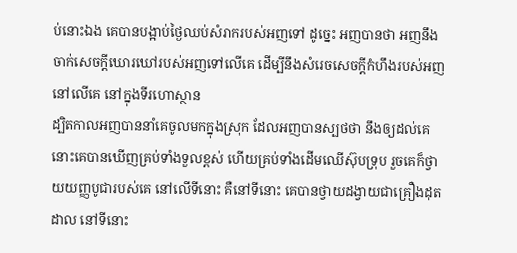ប់នោះឯង គេបានបង្អាប់ថ្ងៃឈប់សំរាករបស់អញទៅ ដូច្នេះ អញបានថា អញនឹងចាក់សេចក្ដីឃោរឃៅរបស់អញទៅលើគេ ដើម្បីនឹងសំរេចសេចក្ដីកំហឹងរបស់អញនៅលើគេ នៅក្នុងទីរហោស្ថាន
ដ្បិតកាលអញបាននាំគេចូលមកក្នុងស្រុក ដែលអញបានស្បថថា នឹងឲ្យដល់គេ នោះគេបានឃើញគ្រប់ទាំងទួលខ្ពស់ ហើយគ្រប់ទាំងដើមឈើស៊ុបទ្រុប រួចគេក៏ថ្វាយយញ្ញបូជារបស់គេ នៅលើទីនោះ គឺនៅទីនោះ គេបានថ្វាយដង្វាយជាគ្រឿងដុតដាល នៅទីនោះ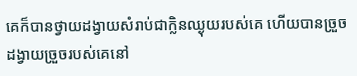គេក៏បានថ្វាយដង្វាយសំរាប់ជាក្លិនឈ្ងុយរបស់គេ ហើយបានច្រួចដង្វាយច្រួចរបស់គេនៅ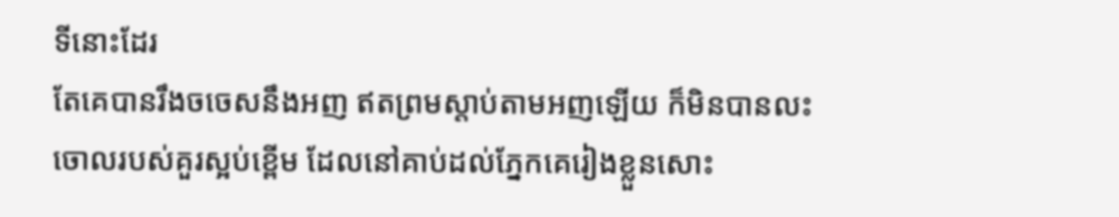ទីនោះដែរ
តែគេបានរឹងចចេសនឹងអញ ឥតព្រមស្តាប់តាមអញឡើយ ក៏មិនបានលះចោលរបស់គួរស្អប់ខ្ពើម ដែលនៅគាប់ដល់ភ្នែកគេរៀងខ្លួនសោះ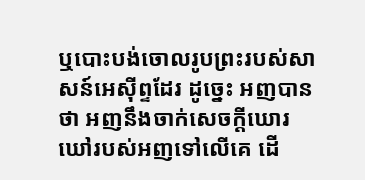ឬបោះបង់ចោលរូបព្រះរបស់សាសន៍អេស៊ីព្ទដែរ ដូច្នេះ អញបានថា អញនឹងចាក់សេចក្ដីឃោរឃៅរបស់អញទៅលើគេ ដើ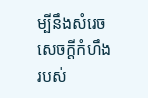ម្បីនឹងសំរេចសេចក្ដីកំហឹងរបស់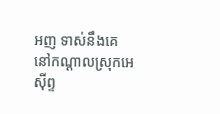អញ ទាស់នឹងគេនៅកណ្តាលស្រុកអេស៊ីព្ទ